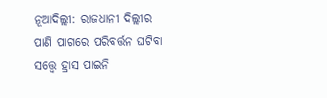ନୂଆଦିଲ୍ଲୀ: ରାଜଧାନୀ ଦିଲ୍ଲୀର ପାଣି ପାଗରେ ପରିବର୍ତ୍ତନ ଘଟିବା ସତ୍ତ୍ବେ ହ୍ରାସ ପାଇନି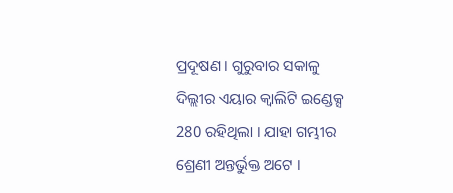ପ୍ରଦୂଷଣ । ଗୁରୁବାର ସକାଳୁ ଦିଲ୍ଲୀର ଏୟାର କ୍ବାଲିଟି ଇଣ୍ଡେକ୍ସ 280 ରହିଥିଲା । ଯାହା ଗମ୍ଭୀର ଶ୍ରେଣୀ ଅନ୍ତର୍ଭୁକ୍ତ ଅଟେ ।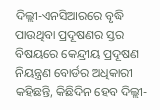ଦିଲ୍ଲୀ-ଏନସିଆରରେ ବୃଦ୍ଧି ପାଉଥିବା ପ୍ରଦୂଷଣର ସ୍ତର ବିଷୟରେ କେନ୍ଦ୍ରୀୟ ପ୍ରଦୂଷଣ ନିୟନ୍ତ୍ରଣ ବୋର୍ଡର ଅଧିକାରୀ କହିଛନ୍ତି, କିଛିଦିନ ହେବ ଦିଲ୍ଲୀ-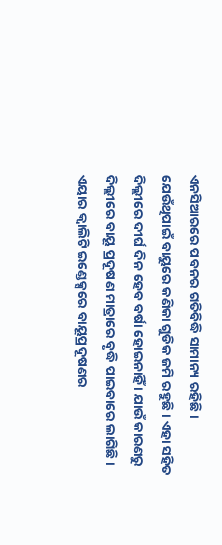ଏନସିଆରରେ ପବନର ଗତିବିଦ୍ଧି ସାମାନ୍ୟ ରହିଛି । ଯେଉଁଥିପାଇଁ ବାୟୁରେ କଣିକା ଗୁଡିକ ଜମି ରହୁଛି । ଏହା ସହିତ ଦିଲ୍ଲୀରେ ଦୀର୍ଘ ଦିନ ହେବ ବର୍ଷା ହୋଇନାହିଁ । ଯାଉଁ କାରଣରୁ ଦିଲ୍ଲୀରେ ବାୟୂ ପ୍ରଦୂଷଣ ମାତ୍ରାରେ ବୃଦ୍ଧି ପାଇବାରେ ଲାଗିଛି ।
ଏୟାର କ୍ବାଲିଟି ଇଣ୍ଡେକ୍ସରେ ବାୟୂପ୍ରଦୂଷଣର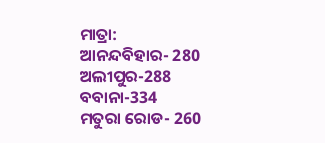ମାତ୍ରା:
ଆନନ୍ଦବିହାର- 280
ଅଲୀପୁର-288
ବବାନା-334
ମତୁରା ରୋଡ- 260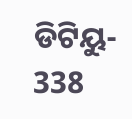ଡିଟିୟୁ- 338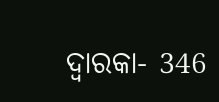ଦ୍ବାରକା- 346